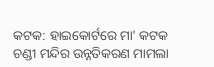କଟକ: ହାଇକୋର୍ଟରେ ମା' କଟକ ଚଣ୍ଡୀ ମନ୍ଦିର ଉନ୍ନତିକରଣ ମାମଲା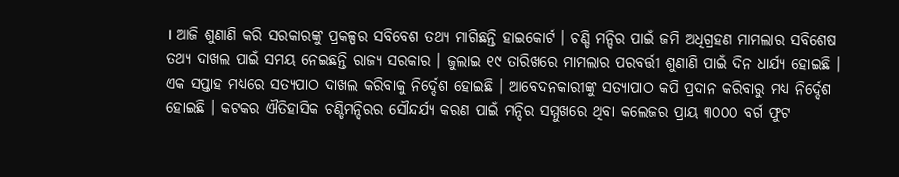। ଆଜି ଶୁଣାଣି କରି ସରକାରଙ୍କୁ ପ୍ରକଳ୍ପର ସବିବେଶ ତଥ୍ୟ ମାଗିଛନ୍ତି ହାଇକୋର୍ଟ । ଚଣ୍ଡି ମନ୍ଦିର ପାଇଁ ଜମି ଅଧିଗ୍ରହଣ ମାମଲାର ସବିଶେଷ ତଥ୍ୟ ଦାଖଲ ପାଇଁ ସମୟ ନେଇଛନ୍ତି ରାଜ୍ୟ ସରକାର । ଜୁଲାଇ ୧୯ ତାରିଖରେ ମାମଲାର ପରବର୍ତ୍ତୀ ଶୁଣାଣି ପାଇଁ ଦିନ ଧାର୍ଯ୍ୟ ହୋଇଛି ।
ଏକ ସପ୍ତାହ ମଧ୍ୟରେ ସତ୍ୟପାଠ ଦାଖଲ କରିବାକୁ ନିର୍ଦ୍ଦେଶ ହୋଇଛି । ଆବେଦନକାରୀଙ୍କୁ ସତ୍ୟାପାଠ କପି ପ୍ରଦାନ କରିବାରୁ ମଧ୍ୟ ନିର୍ଦ୍ଦେଶ ହୋଇଛି । କଟକର ଐତିହାସିକ ଚଣ୍ଡିମନ୍ଦିରର ସୌନ୍ଦର୍ଯ୍ୟ କରଣ ପାଇଁ ମନ୍ଦିର ସମ୍ମୁଖରେ ଥିବା କଲେଜର ପ୍ରାୟ ୩୦୦୦ ବର୍ଗ ଫୁଟ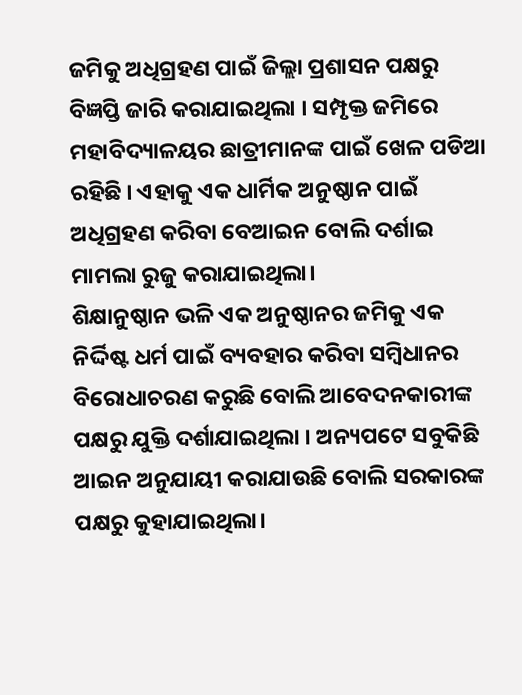ଜମିକୁ ଅଧିଗ୍ରହଣ ପାଇଁ ଜିଲ୍ଲା ପ୍ରଶାସନ ପକ୍ଷରୁ ବିଜ୍ଞପ୍ତି ଜାରି କରାଯାଇଥିଲା । ସମ୍ପୃକ୍ତ ଜମିରେ ମହାବିଦ୍ୟାଳୟର ଛାତ୍ରୀମାନଙ୍କ ପାଇଁ ଖେଳ ପଡିଆ ରହିଛି । ଏହାକୁ ଏକ ଧାର୍ମିକ ଅନୁଷ୍ଠାନ ପାଇଁ ଅଧିଗ୍ରହଣ କରିବା ବେଆଇନ ବୋଲି ଦର୍ଶାଇ ମାମଲା ରୁଜୁ କରାଯାଇଥିଲା।
ଶିକ୍ଷାନୁଷ୍ଠାନ ଭଳି ଏକ ଅନୁଷ୍ଠାନର ଜମିକୁ ଏକ ନିର୍ଦ୍ଦିଷ୍ଟ ଧର୍ମ ପାଇଁ ବ୍ୟବହାର କରିବା ସମ୍ବିଧାନର ବିରୋଧାଚରଣ କରୁଛି ବୋଲି ଆବେଦନକାରୀଙ୍କ ପକ୍ଷରୁ ଯୁକ୍ତି ଦର୍ଶାଯାଇଥିଲା । ଅନ୍ୟପଟେ ସବୁକିଛି ଆଇନ ଅନୁଯାୟୀ କରାଯାଉଛି ବୋଲି ସରକାରଙ୍କ ପକ୍ଷରୁ କୁହାଯାଇଥିଲା।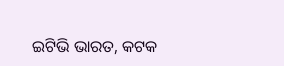ଇଟିଭି ଭାରତ, କଟକ